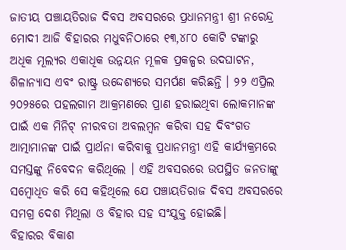ଜାତୀୟ ପଞ୍ଚାୟତିରାଜ ଦିବସ ଅବସରରେ ପ୍ରଧାନମନ୍ତ୍ରୀ ଶ୍ରୀ ନରେନ୍ଦ୍ର ମୋଦୀ ଆଜି ବିହାରର ମଧୁବନିଠାରେ ୧୩,୪୮୦ କୋଟି ଟଙ୍କାରୁ ଅଧିକ ମୂଲ୍ୟର ଏକାଧିକ ଉନ୍ନୟନ ମୂଳକ ପ୍ରକଳ୍ପର ଉଦଘାଟନ, ଶିଳାନ୍ୟାସ ଏବଂ ରାଷ୍ଟ୍ର ଉଦ୍ଦେଶ୍ୟରେ ସମର୍ପଣ କରିଛନ୍ତି । ୨୨ ଏପ୍ରିଲ ୨୦୨୫ରେ ପହଲଗାମ ଆକ୍ରମଣରେ ପ୍ରାଣ ହରାଇଥିବା ଲୋକମାନଙ୍କ ପାଇଁ ଏକ ମିନିଟ୍ ନୀରବତା ଅବଲମ୍ବନ କରିବା ସହ ଦିବଂଗତ ଆତ୍ମାମାନଙ୍କ ପାଇଁ ପ୍ରାର୍ଥନା କରିବାକୁ ପ୍ରଧାନମନ୍ତ୍ରୀ ଏହି କାର୍ଯ୍ୟକ୍ରମରେ ସମସ୍ତଙ୍କୁ ନିବେଦନ କରିଥିଲେ । ଏହି ଅବସରରେ ଉପସ୍ଥିତ ଜନତାଙ୍କୁ ସମ୍ବୋଧିତ କରି ସେ କହିଥିଲେ ଯେ ପଞ୍ଚାୟତିରାଜ ଦିବସ ଅବସରରେ ସମଗ୍ର ଦେଶ ମିଥିଲା ଓ ବିହାର ସହ ସଂଯୁକ୍ତ ହୋଇଛି।
ବିହାରର ବିକାଶ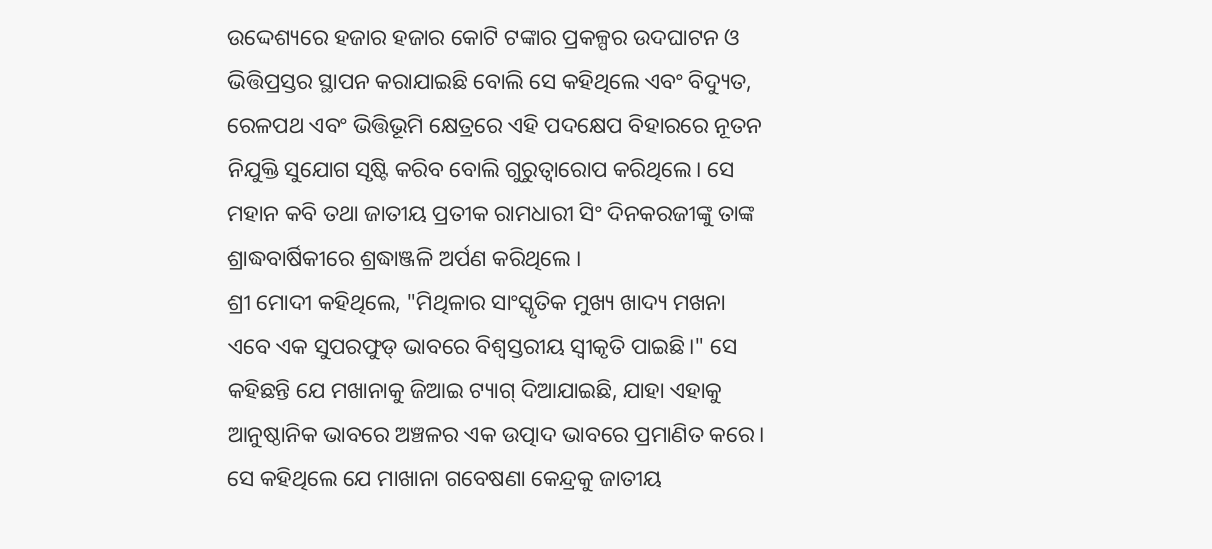ଉଦ୍ଦେଶ୍ୟରେ ହଜାର ହଜାର କୋଟି ଟଙ୍କାର ପ୍ରକଳ୍ପର ଉଦଘାଟନ ଓ ଭିତ୍ତିପ୍ରସ୍ତର ସ୍ଥାପନ କରାଯାଇଛି ବୋଲି ସେ କହିଥିଲେ ଏବଂ ବିଦ୍ୟୁତ, ରେଳପଥ ଏବଂ ଭିତ୍ତିଭୂମି କ୍ଷେତ୍ରରେ ଏହି ପଦକ୍ଷେପ ବିହାରରେ ନୂତନ ନିଯୁକ୍ତି ସୁଯୋଗ ସୃଷ୍ଟି କରିବ ବୋଲି ଗୁରୁତ୍ୱାରୋପ କରିଥିଲେ। ସେ ମହାନ କବି ତଥା ଜାତୀୟ ପ୍ରତୀକ ରାମଧାରୀ ସିଂ ଦିନକରଜୀଙ୍କୁ ତାଙ୍କ ଶ୍ରାଦ୍ଧବାର୍ଷିକୀରେ ଶ୍ରଦ୍ଧାଞ୍ଜଳି ଅର୍ପଣ କରିଥିଲେ ।
ଶ୍ରୀ ମୋଦୀ କହିଥିଲେ, "ମିଥିଳାର ସାଂସ୍କୃତିକ ମୁଖ୍ୟ ଖାଦ୍ୟ ମଖନା ଏବେ ଏକ ସୁପରଫୁଡ୍ ଭାବରେ ବିଶ୍ୱସ୍ତରୀୟ ସ୍ୱୀକୃତି ପାଇଛି।" ସେ କହିଛନ୍ତି ଯେ ମଖାନାକୁ ଜିଆଇ ଟ୍ୟାଗ୍ ଦିଆଯାଇଛି, ଯାହା ଏହାକୁ ଆନୁଷ୍ଠାନିକ ଭାବରେ ଅଞ୍ଚଳର ଏକ ଉତ୍ପାଦ ଭାବରେ ପ୍ରମାଣିତ କରେ। ସେ କହିଥିଲେ ଯେ ମାଖାନା ଗବେଷଣା କେନ୍ଦ୍ରକୁ ଜାତୀୟ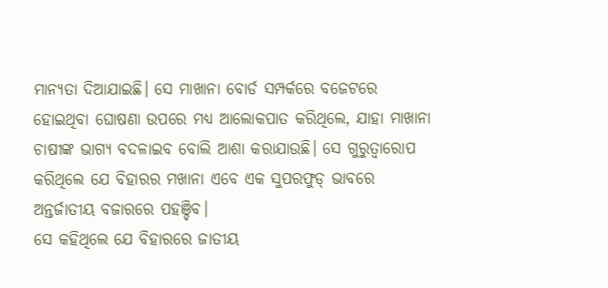ମାନ୍ୟତା ଦିଆଯାଇଛି। ସେ ମାଖାନା ବୋର୍ଡ ସମ୍ପର୍କରେ ବଜେଟରେ ହୋଇଥିବା ଘୋଷଣା ଉପରେ ମଧ୍ୟ ଆଲୋକପାତ କରିଥିଲେ, ଯାହା ମାଖାନା ଚାଷୀଙ୍କ ଭାଗ୍ୟ ବଦଳାଇବ ବୋଲି ଆଶା କରାଯାଉଛି। ସେ ଗୁରୁତ୍ୱାରୋପ କରିଥିଲେ ଯେ ବିହାରର ମଖାନା ଏବେ ଏକ ସୁପରଫୁଡ୍ ଭାବରେ ଅନ୍ତର୍ଜାତୀୟ ବଜାରରେ ପହଞ୍ଚିବ।
ସେ କହିଥିଲେ ଯେ ବିହାରରେ ଜାତୀୟ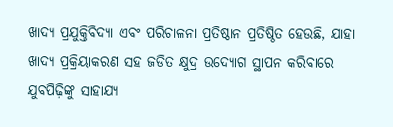ଖାଦ୍ୟ ପ୍ରଯୁକ୍ତିବିଦ୍ୟା ଏବଂ ପରିଚାଳନା ପ୍ରତିଷ୍ଠାନ ପ୍ରତିଷ୍ଠିତ ହେଉଛି, ଯାହା ଖାଦ୍ୟ ପ୍ରକ୍ରିୟାକରଣ ସହ ଜଡିତ କ୍ଷୁଦ୍ର ଉଦ୍ୟୋଗ ସ୍ଥାପନ କରିବାରେ ଯୁବପିଢ଼ିଙ୍କୁ ସାହାଯ୍ୟ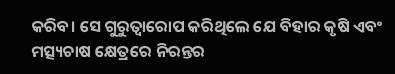କରିବ। ସେ ଗୁରୁତ୍ୱାରୋପ କରିଥିଲେ ଯେ ବିହାର କୃଷି ଏବଂ ମତ୍ସ୍ୟଚାଷ କ୍ଷେତ୍ରରେ ନିରନ୍ତର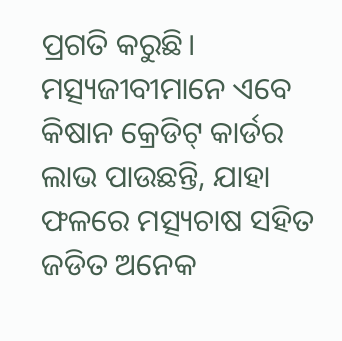ପ୍ରଗତି କରୁଛି। ମତ୍ସ୍ୟଜୀବୀମାନେ ଏବେ କିଷାନ କ୍ରେଡିଟ୍ କାର୍ଡର ଲାଭ ପାଉଛନ୍ତି, ଯାହା ଫଳରେ ମତ୍ସ୍ୟଚାଷ ସହିତ ଜଡିତ ଅନେକ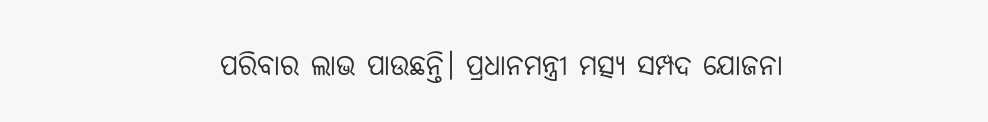ପରିବାର ଲାଭ ପାଉଛନ୍ତି। ପ୍ରଧାନମନ୍ତ୍ରୀ ମତ୍ସ୍ୟ ସମ୍ପଦ ଯୋଜନା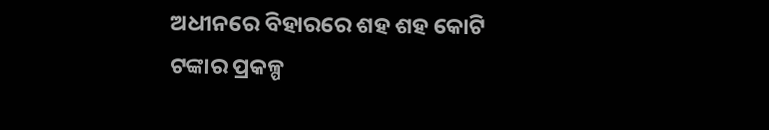ଅଧୀନରେ ବିହାରରେ ଶହ ଶହ କୋଟି ଟଙ୍କାର ପ୍ରକଳ୍ପ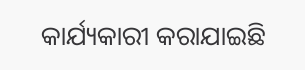କାର୍ଯ୍ୟକାରୀ କରାଯାଇଛି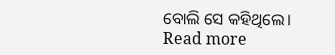ବୋଲି ସେ କହିଥିଲେ।
Read more